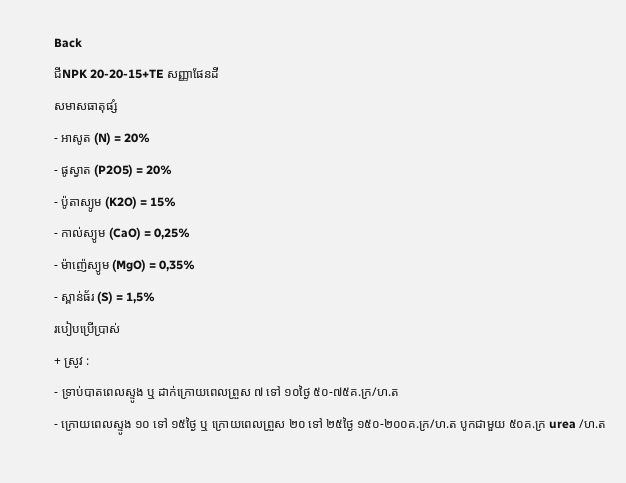Back
ជីNPK 20-20-15+TE សញ្ញាផែនដី
សមាសធាតុផ្សំ
- អាសូត (N) = 20%
- ផូស្វាត (P2O5) = 20%
- ប៉ូតាស្យូម (K2O) = 15%
- កាល់ស្យូម (CaO) = 0,25%
- ម៉ាញ៉េស្យូម (MgO) = 0,35%
- ស្ពាន់ធ័រ (S) = 1,5%
របៀបប្រើប្រាស់
+ ស្រូវ :
- ទ្រាប់បាតពេលស្ទូង ឬ ដាក់ក្រោយពេលព្រួស ៧ ទៅ ១០ថ្ងៃ ៥០-៧៥គ.ក្រ/ហ.ត
- ក្រោយពេលស្ទូង ១០ ទៅ ១៥ថ្ងៃ ឬ ក្រោយពេលព្រួស ២០ ទៅ ២៥ថ្ងៃ ១៥០-២០០គ.ក្រ/ហ.ត បូកជាមួយ ៥០គ.ក្រ urea /ហ.ត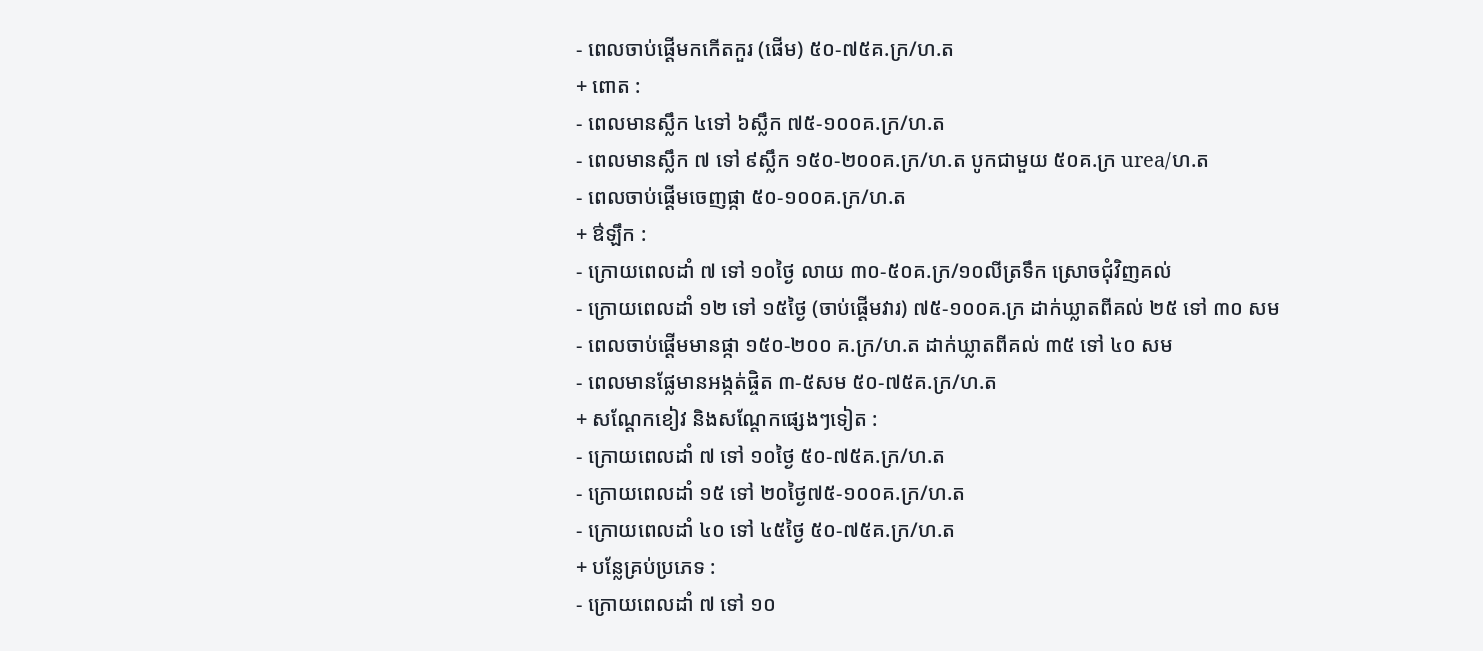- ពេលចាប់ផ្ដើមកកើតកួរ (ផើម) ៥០-៧៥គ.ក្រ/ហ.ត
+ ពោត :
- ពេលមានស្លឹក ៤ទៅ ៦ស្លឹក ៧៥-១០០គ.ក្រ/ហ.ត
- ពេលមានស្លឹក ៧ ទៅ ៩ស្លឹក ១៥០-២០០គ.ក្រ/ហ.ត បូកជាមួយ ៥០គ.ក្រ urea/ហ.ត
- ពេលចាប់ផ្ដើមចេញផ្កា ៥០-១០០គ.ក្រ/ហ.ត
+ ឳឡឹក :
- ក្រោយពេលដាំ ៧ ទៅ ១០ថ្ងៃ លាយ ៣០-៥០គ.ក្រ/១០លីត្រទឹក ស្រោចជុំវិញគល់
- ក្រោយពេលដាំ ១២ ទៅ ១៥ថ្ងៃ (ចាប់ផ្ដើមវារ) ៧៥-១០០គ.ក្រ ដាក់ឃ្លាតពីគល់ ២៥ ទៅ ៣០ សម
- ពេលចាប់ផ្ដើមមានផ្កា ១៥០-២០០ គ.ក្រ/ហ.ត ដាក់ឃ្លាតពីគល់ ៣៥ ទៅ ៤០ សម
- ពេលមានផ្លែមានអង្កត់ផ្ចិត ៣-៥សម ៥០-៧៥គ.ក្រ/ហ.ត
+ សណ្ដែកខៀវ និងសណ្ដែកផ្សេងៗទៀត :
- ក្រោយពេលដាំ ៧ ទៅ ១០ថ្ងៃ ៥០-៧៥គ.ក្រ/ហ.ត
- ក្រោយពេលដាំ ១៥ ទៅ ២០ថ្ងៃ៧៥-១០០គ.ក្រ/ហ.ត
- ក្រោយពេលដាំ ៤០ ទៅ ៤៥ថ្ងៃ ៥០-៧៥គ.ក្រ/ហ.ត
+ បន្លែគ្រប់ប្រភេទ :
- ក្រោយពេលដាំ ៧ ទៅ ១០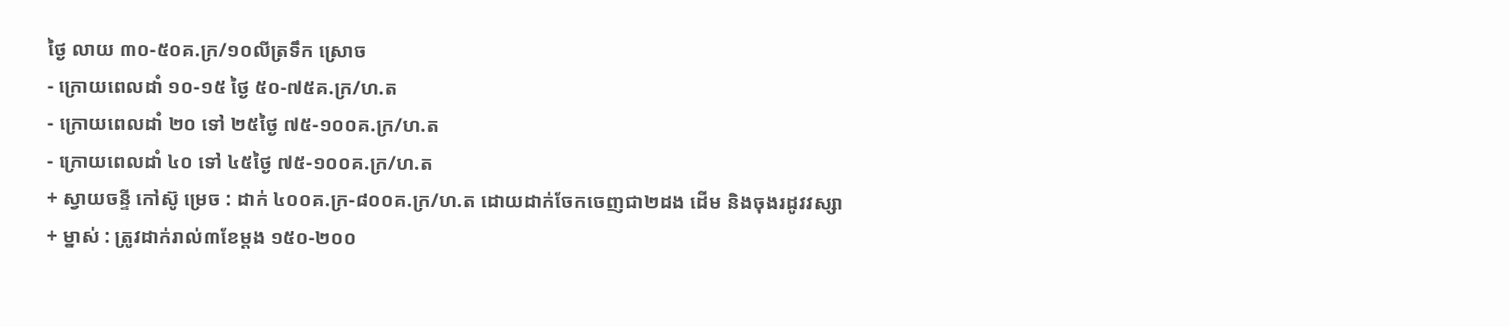ថ្ងៃ លាយ ៣០-៥០គ.ក្រ/១០លីត្រទឹក ស្រោច
- ក្រោយពេលដាំ ១០-១៥ ថ្ងៃ ៥០-៧៥គ.ក្រ/ហ.ត
- ក្រោយពេលដាំ ២០ ទៅ ២៥ថ្ងៃ ៧៥-១០០គ.ក្រ/ហ.ត
- ក្រោយពេលដាំ ៤០ ទៅ ៤៥ថ្ងៃ ៧៥-១០០គ.ក្រ/ហ.ត
+ ស្វាយចន្ទី កៅស៊ូ ម្រេច : ដាក់ ៤០០គ.ក្រ-៨០០គ.ក្រ/ហ.ត ដោយដាក់ចែកចេញជា២ដង ដើម និងចុងរដូវវស្សា
+ ម្នាស់ : ត្រូវដាក់រាល់៣ខែម្ដង ១៥០-២០០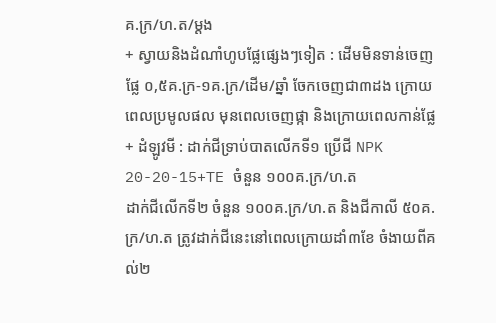គ.ក្រ/ហ.ត/ម្ដង
+ ស្វាយនិងដំណាំហូបផ្លែផ្សេងៗទៀត : ដើមមិនទាន់ចេញផ្លែ ០,៥គ.ក្រ-១គ.ក្រ/ដើម/ឆ្នាំ ចែកចេញជា៣ដង ក្រោយពេលប្រមូលផល មុនពេលចេញផ្កា និងក្រោយពេលកាន់ផ្លែ
+ ដំឡូវមី : ដាក់ជីទ្រាប់បាតលើកទី១ ប្រើជី NPK 20-20-15+TE ចំនួន ១០០គ.ក្រ/ហ.ត
ដាក់ជីលើកទី២ ចំនួន ១០០គ.ក្រ/ហ.ត និងជីកាលី ៥០គ.ក្រ/ហ.ត ត្រូវដាក់ជីនេះនៅពេលក្រោយដាំ៣ខែ ចំងាយពីគល់២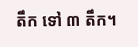តឹក ទៅ ៣ តឹក។